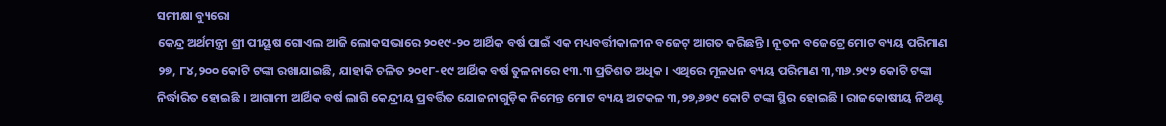ସମୀକ୍ଷା ବ୍ୟୁରୋ
କେନ୍ଦ୍ର ଅର୍ଥମନ୍ତ୍ରୀ ଶ୍ରୀ ପୀୟୂଷ ଗୋଏଲ ଆଜି ଲୋକସଭାରେ ୨୦୧୯-୨୦ ଆର୍ଥିକ ବର୍ଷ ପାଇଁ ଏକ ମଧ୍ୟବର୍ତ୍ତୀକାଳୀନ ବଜେଟ୍ ଆଗତ କରିଛନ୍ତି । ନୂତନ ବଜେଟ୍ରେ ମୋଟ ବ୍ୟୟ ପରିମାଣ ୨୭, ୮୪,୨୦୦ କୋଟି ଟଙ୍କା ରଖାଯାଇଛି, ଯାହାକି ଚଳିତ ୨୦୧୮-୧୯ ଆର୍ଥିକ ବର୍ଷ ତୁଳନାରେ ୧୩.୩ ପ୍ରତିଶତ ଅଧିକ । ଏଥିରେ ମୂଳଧନ ବ୍ୟୟ ପରିମାଣ ୩,୩୬.୨୯୨ କୋଟି ଟଙ୍କା ନିର୍ଦ୍ଧାରିତ ହୋଇଛି । ଆଗାମୀ ଆର୍ଥିକ ବର୍ଷ ଲାଗି କେନ୍ଦ୍ରୀୟ ପ୍ରବର୍ତ୍ତିତ ଯୋଜନାଗୁଡ଼ିକ ନିମେନ୍ତ ମୋଟ ବ୍ୟୟ ଅଟକଳ ୩,୨୭,୬୭୯ କୋଟି ଟଙ୍କା ସ୍ଥିର ହୋଇଛି । ରାଜକୋଷୀୟ ନିଅଣ୍ଟ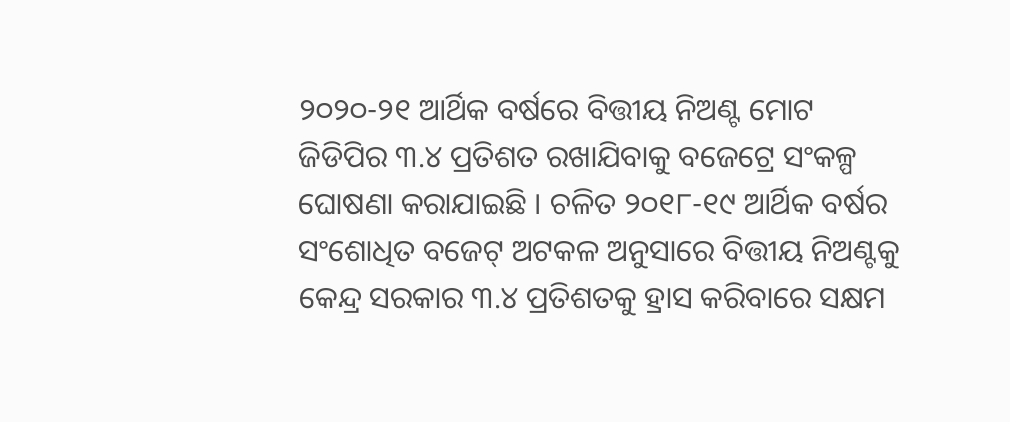୨୦୨୦-୨୧ ଆର୍ଥିକ ବର୍ଷରେ ବିତ୍ତୀୟ ନିଅଣ୍ଟ ମୋଟ ଜିଡିପିର ୩.୪ ପ୍ରତିଶତ ରଖାଯିବାକୁ ବଜେଟ୍ରେ ସଂକଳ୍ପ ଘୋଷଣା କରାଯାଇଛି । ଚଳିତ ୨୦୧୮-୧୯ ଆର୍ଥିକ ବର୍ଷର ସଂଶୋଧିତ ବଜେଟ୍ ଅଟକଳ ଅନୁସାରେ ବିତ୍ତୀୟ ନିଅଣ୍ଟକୁ କେନ୍ଦ୍ର ସରକାର ୩.୪ ପ୍ରତିଶତକୁ ହ୍ରାସ କରିବାରେ ସକ୍ଷମ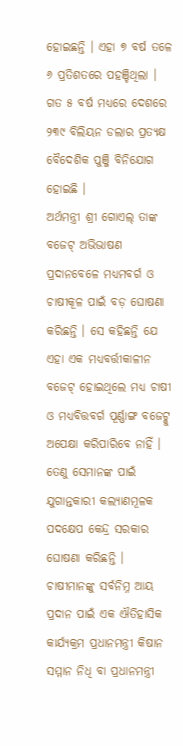ହୋଇଛନ୍ତି । ଏହା ୭ ବର୍ଷ ତଳେ ୬ ପ୍ରତିଶତରେ ପହଞ୍ଚିଥିଲା । ଗତ ୫ ବର୍ଷ ମଧ୍ୟରେ ଦେଶରେ ୨୩୯ ବିଲିୟନ ଡଲାର ପ୍ରତ୍ୟକ୍ଷ ବୈଦେଶିକ ପୁଞ୍ଜି ବିନିଯୋଗ ହୋଇଛି ।
ଅର୍ଥମନ୍ତ୍ରୀ ଶ୍ରୀ ଗୋଏଲ୍ ତାଙ୍କ ବଜେଟ୍ ଅଭିଭାଷଣ ପ୍ରଦାନବେଳେ ମଧ୍ୟମବର୍ଗ ଓ ଚାଷୀକୂଳ ପାଇଁ ବଡ଼ ଘୋଷଣା କରିଛନ୍ତି । ସେ କହିଛନ୍ତି ଯେ ଏହା ଏକ ମଧ୍ୟବର୍ତ୍ତୀକାଳୀନ ବଜେଟ୍ ହୋଇଥିଲେ ମଧ୍ୟ ଚାଷୀ ଓ ମଧ୍ୟବିତ୍ତବର୍ଗ ପୂର୍ଣ୍ଣାଙ୍ଗ ବଜେଟ୍କୁ ଅପେକ୍ଷା କରିପାରିବେ ନାହିଁ । ତେଣୁ ସେମାନଙ୍କ ପାଇଁ ଯୁଗାନ୍ତକାରୀ କଲ୍ୟାଣମୂଳକ ପଦକ୍ଷେପ କେନ୍ଦ୍ର ସରକାର ଘୋଷଣା କରିଛନ୍ତି । ଚାଷୀମାନଙ୍କୁ ସର୍ବନିମ୍ନ ଆୟ ପ୍ରଦାନ ପାଇଁ ଏକ ଐତିହାସିକ କାର୍ଯ୍ୟକ୍ରମ ପ୍ରଧାନମନ୍ତ୍ରୀ କିଷାନ ସମ୍ମାନ ନିଧି ବା ପ୍ରଧାନମନ୍ତ୍ରୀ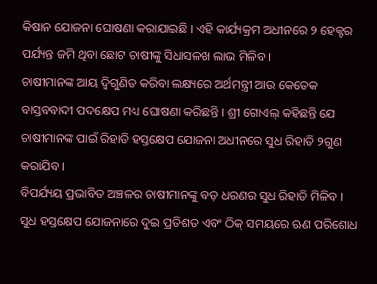କିଷାନ ଯୋଜନା ଘୋଷଣା କରାଯାଇଛି । ଏହି କାର୍ଯ୍ୟକ୍ରମ ଅଧୀନରେ ୨ ହେକ୍ଟର ପର୍ଯ୍ୟନ୍ତ ଜମି ଥିବା ଛୋଟ ଚାଷୀଙ୍କୁ ସିଧାସଳଖ ଲାଭ ମିଳିବ ।
ଚାଷୀମାନଙ୍କ ଆୟ ଦ୍ବିଗୁଣିତ କରିବା ଲକ୍ଷ୍ୟରେ ଅର୍ଥମନ୍ତ୍ରୀ ଆଉ କେତେକ ବାସ୍ତବବାଦୀ ପଦକ୍ଷେପ ମଧ୍ୟ ଘୋଷଣା କରିଛନ୍ତି । ଶ୍ରୀ ଗୋଏଲ୍ କହିଛନ୍ତି ଯେ ଚାଷୀମାନଙ୍କ ପାଇଁ ରିହାତି ହସ୍ତକ୍ଷେପ ଯୋଜନା ଅଧୀନରେ ସୁଧ ରିହାତି ୨ଗୁଣ କରାଯିବ ।
ବିପର୍ଯ୍ୟୟ ପ୍ରଭାବିତ ଅଞ୍ଚଳର ଚାଷୀମାନଙ୍କୁ ବଡ଼ ଧରଣର ସୁଧ ରିହାତି ମିଳିବ । ସୁଧ ହସ୍ତକ୍ଷେପ ଯୋଜନାରେ ଦୁଇ ପ୍ରତିଶତ ଏବଂ ଠିକ୍ ସମୟରେ ଋଣ ପରିଶୋଧ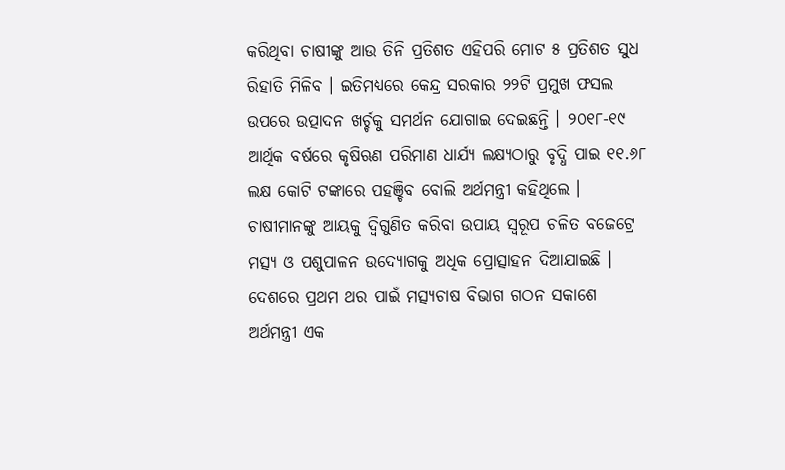କରିଥିବା ଚାଷୀଙ୍କୁ ଆଉ ତିନି ପ୍ରତିଶତ ଏହିପରି ମୋଟ ୫ ପ୍ରତିଶତ ସୁଧ ରିହାତି ମିଳିବ । ଇତିମଧ୍ୟରେ କେନ୍ଦ୍ର ସରକାର ୨୨ଟି ପ୍ରମୁଖ ଫସଲ ଉପରେ ଉତ୍ପାଦନ ଖର୍ଚ୍ଚକୁ ସମର୍ଥନ ଯୋଗାଇ ଦେଇଛନ୍ତି । ୨୦୧୮-୧୯ ଆର୍ଥିକ ବର୍ଷରେ କୃଷିଋଣ ପରିମାଣ ଧାର୍ଯ୍ୟ ଲକ୍ଷ୍ୟଠାରୁ ବୃଦ୍ଧି ପାଇ ୧୧.୬୮ ଲକ୍ଷ କୋଟି ଟଙ୍କାରେ ପହଞ୍ଚିବ ବୋଲି ଅର୍ଥମନ୍ତ୍ରୀ କହିଥିଲେ ।
ଚାଷୀମାନଙ୍କୁ ଆୟକୁ ଦ୍ବିଗୁଣିତ କରିବା ଉପାୟ ସ୍ବରୂପ ଚଳିତ ବଜେଟ୍ରେ ମତ୍ସ୍ୟ ଓ ପଶୁପାଳନ ଉଦ୍ୟୋଗକୁ ଅଧିକ ପ୍ରୋତ୍ସାହନ ଦିଆଯାଇଛି । ଦେଶରେ ପ୍ରଥମ ଥର ପାଇଁ ମତ୍ସ୍ୟଚାଷ ବିଭାଗ ଗଠନ ସକାଶେ ଅର୍ଥମନ୍ତ୍ରୀ ଏକ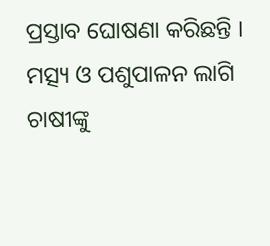ପ୍ରସ୍ତାବ ଘୋଷଣା କରିଛନ୍ତି । ମତ୍ସ୍ୟ ଓ ପଶୁପାଳନ ଲାଗି ଚାଷୀଙ୍କୁ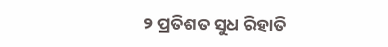୨ ପ୍ରତିଶତ ସୁଧ ରିହାତି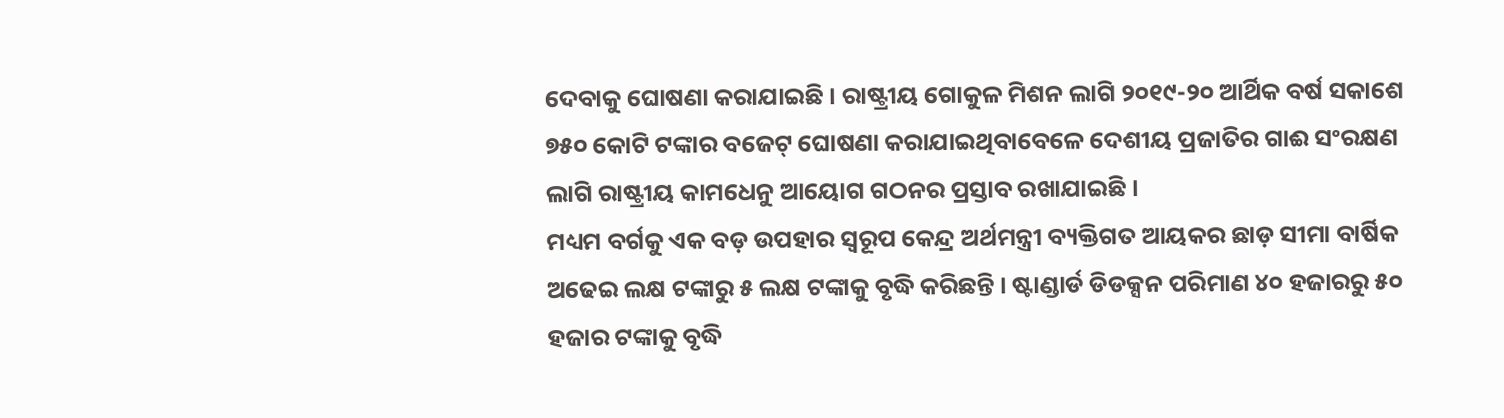ଦେବାକୁ ଘୋଷଣା କରାଯାଇଛି । ରାଷ୍ଟ୍ରୀୟ ଗୋକୁଳ ମିଶନ ଲାଗି ୨୦୧୯-୨୦ ଆର୍ଥିକ ବର୍ଷ ସକାଶେ ୭୫୦ କୋଟି ଟଙ୍କାର ବଜେଟ୍ ଘୋଷଣା କରାଯାଇଥିବାବେଳେ ଦେଶୀୟ ପ୍ରଜାତିର ଗାଈ ସଂରକ୍ଷଣ ଲାଗି ରାଷ୍ଟ୍ରୀୟ କାମଧେନୁ ଆୟୋଗ ଗଠନର ପ୍ରସ୍ତାବ ରଖାଯାଇଛି ।
ମଧ୍ୟମ ବର୍ଗକୁ ଏକ ବଡ଼ ଉପହାର ସ୍ବରୂପ କେନ୍ଦ୍ର ଅର୍ଥମନ୍ତ୍ରୀ ବ୍ୟକ୍ତିଗତ ଆୟକର ଛାଡ଼ ସୀମା ବାର୍ଷିକ ଅଢେଇ ଲକ୍ଷ ଟଙ୍କାରୁ ୫ ଲକ୍ଷ ଟଙ୍କାକୁ ବୃଦ୍ଧି କରିଛନ୍ତି । ଷ୍ଟାଣ୍ଡାର୍ଡ ଡିଡକ୍ସନ ପରିମାଣ ୪୦ ହଜାରରୁ ୫୦ ହଜାର ଟଙ୍କାକୁ ବୃଦ୍ଧି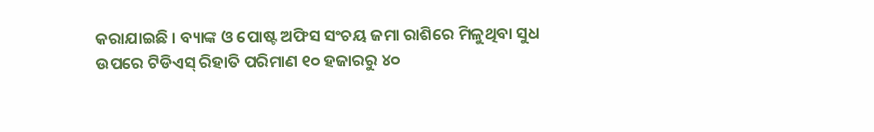କରାଯାଇଛି । ବ୍ୟାଙ୍କ ଓ ପୋଷ୍ଟ ଅଫିସ ସଂଚୟ ଜମା ରାଶିରେ ମିଳୁଥିବା ସୁଧ ଉପରେ ଟିଡିଏସ୍ ରିହାତି ପରିମାଣ ୧୦ ହଜାରରୁ ୪୦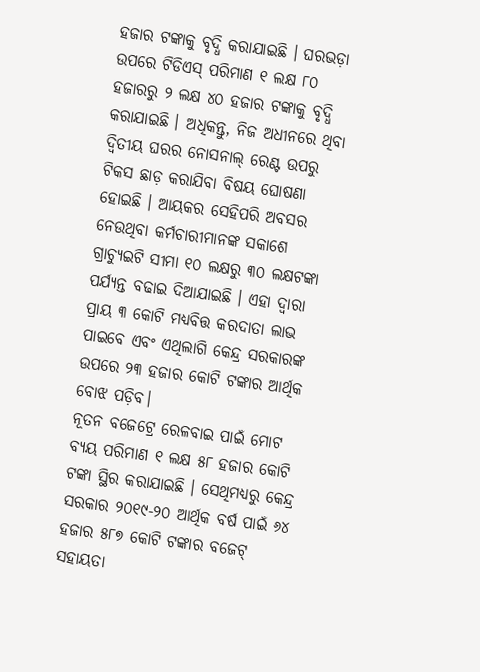ହଜାର ଟଙ୍କାକୁ ବୃଦ୍ଧି କରାଯାଇଛି । ଘରଭଡ଼ା ଉପରେ ଟିଡିଏସ୍ ପରିମାଣ ୧ ଲକ୍ଷ ୮୦ ହଜାରରୁ ୨ ଲକ୍ଷ ୪୦ ହଜାର ଟଙ୍କାକୁ ବୃଦ୍ଧି କରାଯାଇଛି । ଅଧିକନ୍ତୁ, ନିଜ ଅଧୀନରେ ଥିବା ଦ୍ଵିତୀୟ ଘରର ନୋସନାଲ୍ ରେଣ୍ଟ ଉପରୁ ଟିକସ ଛାଡ଼ କରାଯିବା ବିଷୟ ଘୋଷଣା ହୋଇଛି । ଆୟକର ସେହିପରି ଅବସର ନେଉଥିବା କର୍ମଚାରୀମାନଙ୍କ ସକାଶେ ଗ୍ରାଚ୍ୟୁଇଟି ସୀମା ୧୦ ଲକ୍ଷରୁ ୩୦ ଲକ୍ଷଟଙ୍କା ପର୍ଯ୍ୟନ୍ତ ବଢାଇ ଦିଆଯାଇଛି । ଏହା ଦ୍ଵାରା ପ୍ରାୟ ୩ କୋଟି ମଧ୍ୟବିତ୍ତ କରଦାତା ଲାଭ ପାଇବେ ଏବଂ ଏଥିଲାଗି କେନ୍ଦ୍ର ସରକାରଙ୍କ ଉପରେ ୨୩ ହଜାର କୋଟି ଟଙ୍କାର ଆର୍ଥିକ ବୋଝ ପଡ଼ିବ।
ନୂତନ ବଜେଟ୍ରେ ରେଳବାଇ ପାଇଁ ମୋଟ ବ୍ୟୟ ପରିମାଣ ୧ ଲକ୍ଷ ୫୮ ହଜାର କୋଟି ଟଙ୍କା ସ୍ଥିର କରାଯାଇଛି । ସେଥିମଧ୍ୟରୁ କେନ୍ଦ୍ର ସରକାର ୨୦୧୯-୨୦ ଆର୍ଥିକ ବର୍ଷ ପାଇଁ ୬୪ ହଜାର ୫୮୭ କୋଟି ଟଙ୍କାର ବଜେଟ୍ ସହାୟତା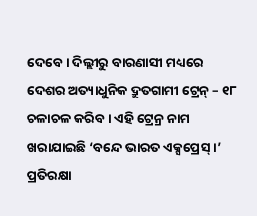ଦେବେ । ଦିଲ୍ଲୀରୁ ବାରଣାସୀ ମଧ୍ୟରେ ଦେଶର ଅତ୍ୟାଧୁନିକ ଦ୍ରୁତଗାମୀ ଟ୍ରେନ୍ – ୧୮ ଚଳାଚଳ କରିବ । ଏହି ଟ୍ରେନ୍ର ନାମ ଖରାଯାଇଛି ‘ବନ୍ଦେ ଭାରତ ଏକ୍ସପ୍ରେସ୍ ।’
ପ୍ରତିରକ୍ଷା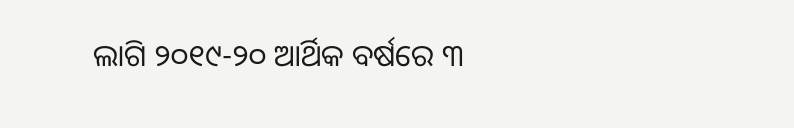ଲାଗି ୨୦୧୯-୨୦ ଆର୍ଥିକ ବର୍ଷରେ ୩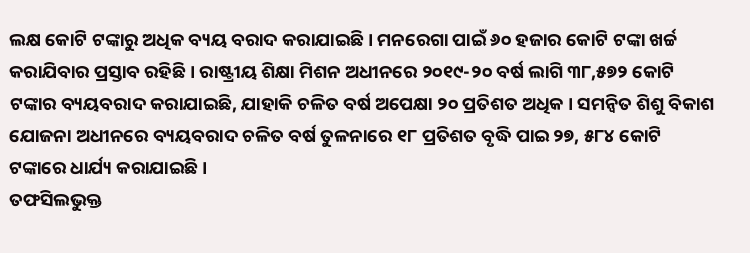ଲକ୍ଷ କୋଟି ଟଙ୍କାରୁ ଅଧିକ ବ୍ୟୟ ବରାଦ କରାଯାଇଛି । ମନରେଗା ପାଇଁ ୬୦ ହଜାର କୋଟି ଟଙ୍କା ଖର୍ଚ୍ଚ କରାଯିବାର ପ୍ରସ୍ତାବ ରହିଛି । ରାଷ୍ଟ୍ରୀୟ ଶିକ୍ଷା ମିଶନ ଅଧୀନରେ ୨୦୧୯-୨୦ ବର୍ଷ ଲାଗି ୩୮,୫୭୨ କୋଟି ଟଙ୍କାର ବ୍ୟୟବରାଦ କରାଯାଇଛି, ଯାହାକି ଚଳିତ ବର୍ଷ ଅପେକ୍ଷା ୨୦ ପ୍ରତିଶତ ଅଧିକ । ସମନ୍ବିତ ଶିଶୁ ବିକାଶ ଯୋଜନା ଅଧୀନରେ ବ୍ୟୟବରାଦ ଚଳିତ ବର୍ଷ ତୁଳନାରେ ୧୮ ପ୍ରତିଶତ ବୃଦ୍ଧି ପାଇ ୨୭, ୫୮୪ କୋଟି ଟଙ୍କାରେ ଧାର୍ଯ୍ୟ କରାଯାଇଛି ।
ତଫସିଲଭୁକ୍ତ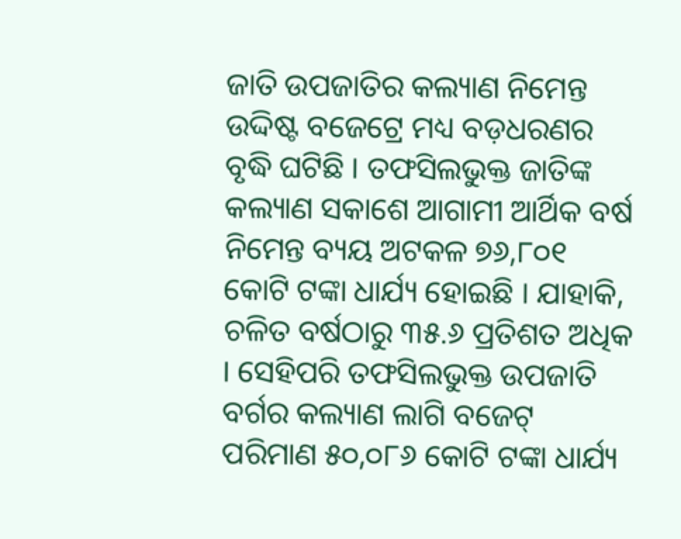ଜାତି ଉପଜାତିର କଲ୍ୟାଣ ନିମେନ୍ତ ଉଦ୍ଦିଷ୍ଟ ବଜେଟ୍ରେ ମଧ୍ୟ ବଡ଼ଧରଣର ବୃଦ୍ଧି ଘଟିଛି । ତଫସିଲଭୁକ୍ତ ଜାତିଙ୍କ କଲ୍ୟାଣ ସକାଶେ ଆଗାମୀ ଆର୍ଥିକ ବର୍ଷ ନିମେନ୍ତ ବ୍ୟୟ ଅଟକଳ ୭୬,୮୦୧ କୋଟି ଟଙ୍କା ଧାର୍ଯ୍ୟ ହୋଇଛି । ଯାହାକି, ଚଳିତ ବର୍ଷଠାରୁ ୩୫.୬ ପ୍ରତିଶତ ଅଧିକ । ସେହିପରି ତଫସିଲଭୁକ୍ତ ଉପଜାତି ବର୍ଗର କଲ୍ୟାଣ ଲାଗି ବଜେଟ୍ ପରିମାଣ ୫୦,୦୮୬ କୋଟି ଟଙ୍କା ଧାର୍ଯ୍ୟ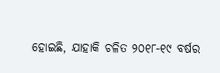ହୋଇଛି, ଯାହାକି ଚଳିତ ୨୦୧୮-୧୯ ବର୍ଷର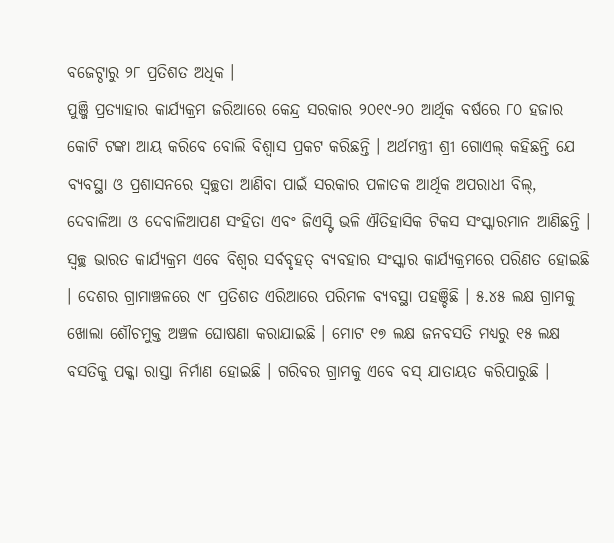ବଜେଟ୍ଠାରୁ ୨୮ ପ୍ରତିଶତ ଅଧିକ ।
ପୁଞ୍ଜି ପ୍ରତ୍ୟାହାର କାର୍ଯ୍ୟକ୍ରମ ଜରିଆରେ କେନ୍ଦ୍ର ସରକାର ୨୦୧୯-୨୦ ଆର୍ଥିକ ବର୍ଷରେ ୮୦ ହଜାର କୋଟି ଟଙ୍କା ଆୟ କରିବେ ବୋଲି ବିଶ୍ବାସ ପ୍ରକଟ କରିଛନ୍ତି । ଅର୍ଥମନ୍ତ୍ରୀ ଶ୍ରୀ ଗୋଏଲ୍ କହିଛନ୍ତି ଯେ ବ୍ୟବସ୍ଥା ଓ ପ୍ରଶାସନରେ ସ୍ବଚ୍ଛତା ଆଣିବା ପାଇଁ ସରକାର ପଳାତକ ଆର୍ଥିକ ଅପରାଧୀ ବିଲ୍, ଦେବାଳିଆ ଓ ଦେବାଳିଆପଣ ସଂହିତା ଏବଂ ଜିଏସ୍ଟି ଭଳି ଐତିହାସିକ ଟିକସ ସଂସ୍କାରମାନ ଆଣିଛନ୍ତି । ସ୍ବଚ୍ଛ ଭାରତ କାର୍ଯ୍ୟକ୍ରମ ଏବେ ବିଶ୍ବର ସର୍ବବୃହତ୍ ବ୍ୟବହାର ସଂସ୍କାର କାର୍ଯ୍ୟକ୍ରମରେ ପରିଣତ ହୋଇଛି । ଦେଶର ଗ୍ରାମାଞ୍ଚଳରେ ୯୮ ପ୍ରତିଶତ ଏରିଆରେ ପରିମଳ ବ୍ୟବସ୍ଥା ପହଞ୍ଚିଛି । ୫.୪୫ ଲକ୍ଷ ଗ୍ରାମକୁ ଖୋଲା ଶୌଚମୁକ୍ତ ଅଞ୍ଚଳ ଘୋଷଣା କରାଯାଇଛି । ମୋଟ ୧୭ ଲକ୍ଷ ଜନବସତି ମଧ୍ୟରୁ ୧୫ ଲକ୍ଷ ବସତିକୁ ପକ୍କା ରାସ୍ତା ନିର୍ମାଣ ହୋଇଛି । ଗରିବର ଗ୍ରାମକୁ ଏବେ ବସ୍ ଯାତାୟତ କରିପାରୁଛି ।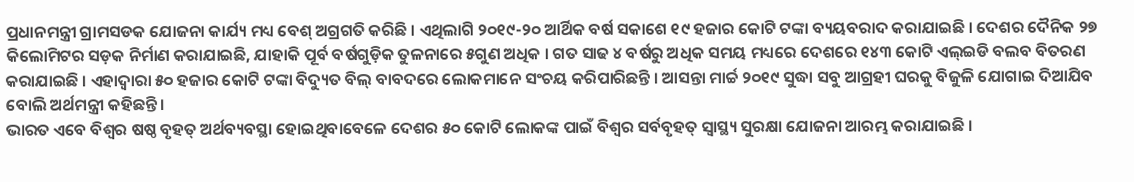ପ୍ରଧାନମନ୍ତ୍ରୀ ଗ୍ରାମସଡକ ଯୋଜନା କାର୍ଯ୍ୟ ମଧ୍ୟ ବେଶ୍ ଅଗ୍ରଗତି କରିଛି । ଏଥିଲାଗି ୨୦୧୯-୨୦ ଆର୍ଥିକ ବର୍ଷ ସକାଶେ ୧୯ ହଜାର କୋଟି ଟଙ୍କା ବ୍ୟୟବରାଦ କରାଯାଇଛି । ଦେଶର ଦୈନିକ ୨୭ କିଲୋମିଟର ସଡ଼କ ନିର୍ମାଣ କରାଯାଇଛି, ଯାହାକି ପୂର୍ବ ବର୍ଷଗୁଡ଼ିକ ତୁଳନାରେ ୫ଗୁଣ ଅଧିକ । ଗତ ସାଢ ୪ ବର୍ଷରୁ ଅଧିକ ସମୟ ମଧ୍ୟରେ ଦେଶରେ ୧୪୩ କୋଟି ଏଲ୍ଇଡି ବଲବ ବିତରଣ କରାଯାଇଛି । ଏହାଦ୍ବାରା ୫୦ ହଜାର କୋଟି ଟଙ୍କା ବିଦ୍ୟୁତ ବିଲ୍ ବାବଦରେ ଲୋକମାନେ ସଂଚୟ କରିପାରିଛନ୍ତି । ଆସନ୍ତା ମାର୍ଚ୍ଚ ୨୦୧୯ ସୁଦ୍ଧା ସବୁ ଆଗ୍ରହୀ ଘରକୁ ବିଜୁଳି ଯୋଗାଇ ଦିଆଯିବ ବୋଲି ଅର୍ଥମନ୍ତ୍ରୀ କହିଛନ୍ତି।
ଭାରତ ଏବେ ବିଶ୍ଵର ଷଷ୍ଠ ବୃହତ୍ ଅର୍ଥବ୍ୟବସ୍ଥା ହୋଇଥିବାବେଳେ ଦେଶର ୫୦ କୋଟି ଲୋକଙ୍କ ପାଇଁ ବିଶ୍ଵର ସର୍ବବୃହତ୍ ସ୍ବାସ୍ଥ୍ୟ ସୁରକ୍ଷା ଯୋଜନା ଆରମ୍ଭ କରାଯାଇଛି ।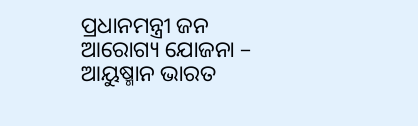ପ୍ରଧାନମନ୍ତ୍ରୀ ଜନ ଆରୋଗ୍ୟ ଯୋଜନା – ଆୟୁଷ୍ମାନ ଭାରତ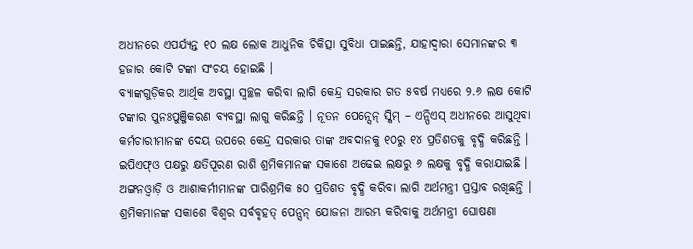ଅଧୀନରେ ଏପର୍ଯ୍ୟନ୍ତ ୧୦ ଲକ୍ଷ ଲୋକ ଆଧୁନିକ ଚିକିତ୍ସା ସୁବିଧା ପାଇଛନ୍ତି, ଯାହାଦ୍ଵାରା ସେମାନଙ୍କର ୩ ହଜାର କୋଟି ଟଙ୍କା ସଂଚୟ ହୋଇଛି ।
ବ୍ୟାଙ୍କଗୁଡ଼ିକର ଆର୍ଥିକ ଅବସ୍ଥା ସ୍ଵଚ୍ଛଳ କରିବା ଲାଗି କେନ୍ଦ୍ର ସରକାର ଗତ ୫ବର୍ଷ ମଧ୍ୟରେ ୨.୬ ଲକ୍ଷ କୋଟି ଟଙ୍କାର ପୁନଃପୁଞ୍ଜିକରଣ ବ୍ୟବସ୍ଥା ଲାଗୁ କରିଛନ୍ତି । ନୂତନ ପେନ୍ସେନ୍ ସ୍କିମ୍ – ଏନ୍ପିଏସ୍ ଅଧୀନରେ ଆସୁଥିବା କର୍ମଚାରୀମାନଙ୍କ ଦେୟ ଉପରେ କେନ୍ଦ୍ର ସରକାର ତାଙ୍କ ଅବଦାନକୁ ୧୦ରୁ ୧୪ ପ୍ରତିଶତକୁ ବୃଦ୍ଧି କରିଛନ୍ତି । ଇପିଏଫ୍ଓ ପକ୍ଷରୁ କ୍ଷତିପୂରଣ ରାଶି ଶ୍ରମିକମାନଙ୍କ ସକାଶେ ଅଢେଇ ଲକ୍ଷରୁ ୬ ଲକ୍ଷକୁ ବୃଦ୍ଧି କରାଯାଇଛି । ଅଙ୍ଗନଓ୍ବାଡ଼ି ଓ ଆଶାକର୍ମୀମାନଙ୍କ ପାରିଶ୍ରମିକ ୫୦ ପ୍ରତିଶତ ବୃଦ୍ଧି କରିବା ଲାଗି ଅର୍ଥମନ୍ତ୍ରୀ ପ୍ରସ୍ତାବ ରଖିଛନ୍ତି ।
ଶ୍ରମିକମାନଙ୍କ ସକାଶେ ବିଶ୍ଵର ସର୍ବବୃହତ୍ ପେନ୍ସନ୍ ଯୋଜନା ଆରମ୍ଭ କରିବାକୁ ଅର୍ଥମନ୍ତ୍ରୀ ଘୋଷଣା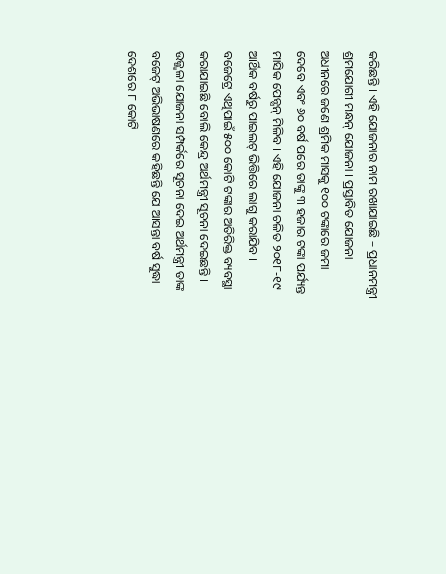କରିଛନ୍ତି । ଏହି ଯୋଜନାର ନାମ ରଖାଯାଇଛି – ପ୍ରଧାନମନ୍ତ୍ରୀ ଶ୍ରମଯୋଗୀ ମନ୍ଧନ୍ ଯୋଜନା । ପ୍ରସ୍ତାବିତ ଯୋଜନା ଅଧୀନରେ ଜଣେ ଶ୍ରମିକ ମାସକୁ ୧୦୦ ଟଙ୍କାରେ ଜମା ଦେବେ ଏବଂ ୬୦ ବର୍ଷ ପରେ ତାଙ୍କୁ ୩ ହଜାର ଟଙ୍କା ପର୍ଯ୍ୟନ୍ତ ମାସିକ ପେନ୍ସନ୍ ମିଳିବ । ଏହି ଯୋଜନା ଚଳିତ ୨୦୧୮-୧୯ ଆର୍ଥିକ ବର୍ଷରୁ ପାଇଲଟ୍ ଭିତ୍ତିରେ ଲାଗୁ କରାଯିବ । ବଜେଟ୍ରେ ଏଥିପାଇଁ ୫୦୦ କୋଟି ଟଙ୍କାର ଅତିରିକ୍ତ ବ୍ୟବସ୍ଥା କରାଯାଇଛି ବୋଲି କେନ୍ଦ୍ର ଅର୍ଥମନ୍ତ୍ରୀ ସୂଚନା ଦେଇଛନ୍ତି ।
ଉଜ୍ଜ୍ବଳା ଯୋଜନା ସମ୍ପର୍କରେ ସୂଚନା ଦେଇ ଅର୍ଥମନ୍ତ୍ରୀ ତାଙ୍କ ବଜେଟ୍ ଅଭିଭାଷଣରେ କହିଛନ୍ତି ଯେ ଆସନ୍ତା ବର୍ଷ ସୁଦ୍ଧା ଦେଶରେ ୮ କୋଟି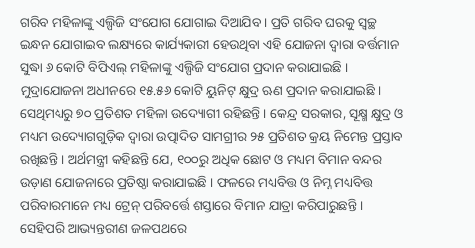ଗରିବ ମହିଳାଙ୍କୁ ଏଲ୍ପିଜି ସଂଯୋଗ ଯୋଗାଇ ଦିଆଯିବ । ପ୍ରତି ଗରିବ ଘରକୁ ସ୍ଵଚ୍ଛ ଇନ୍ଧନ ଯୋଗାଇବ ଲକ୍ଷ୍ୟରେ କାର୍ଯ୍ୟକାରୀ ହେଉଥିବା ଏହି ଯୋଜନା ଦ୍ଵାରା ବର୍ତ୍ତମାନ ସୁଦ୍ଧା ୬ କୋଟି ବିପିଏଲ୍ ମହିଳାଙ୍କୁ ଏଲ୍ପିଜି ସଂଯୋଗ ପ୍ରଦାନ କରାଯାଇଛି ।
ମୁଦ୍ରାଯୋଜନା ଅଧୀନରେ ୧୫.୫୬ କୋଟି ୟୁନିଟ୍ କ୍ଷୁଦ୍ର ଋଣ ପ୍ରଦାନ କରାଯାଇଛି । ସେଥିମଧ୍ୟରୁ ୭୦ ପ୍ରତିଶତ ମହିଳା ଉଦ୍ୟୋଗୀ ରହିଛନ୍ତି । କେନ୍ଦ୍ର ସରକାର, ସୂକ୍ଷ୍ମ କ୍ଷୁଦ୍ର ଓ ମଧ୍ୟମ ଉଦ୍ୟୋଗଗୁଡ଼ିକ ଦ୍ବାରା ଉତ୍ପାଦିତ ସାମଗ୍ରୀର ୨୫ ପ୍ରତିଶତ କ୍ରୟ ନିମେନ୍ତ ପ୍ରସ୍ତାବ ରଖିଛନ୍ତି । ଅର୍ଥମନ୍ତ୍ରୀ କହିଛନ୍ତି ଯେ, ୧୦୦ରୁ ଅଧିକ ଛୋଟ ଓ ମଧ୍ୟମ ବିମାନ ବନ୍ଦର ଉଡ଼ାଣ ଯୋଜନାରେ ପ୍ରତିଷ୍ଠା କରାଯାଇଛି । ଫଳରେ ମଧ୍ୟବିତ୍ତ ଓ ନିମ୍ନ ମଧ୍ୟବିତ୍ତ ପରିବାରମାନେ ମଧ୍ୟ ଟ୍ରେନ୍ ପରିବର୍ତ୍ତେ ଶସ୍ତାରେ ବିମାନ ଯାତ୍ରା କରିପାରୁଛନ୍ତି । ସେହିପରି ଆଭ୍ୟନ୍ତରୀଣ ଜଳପଥରେ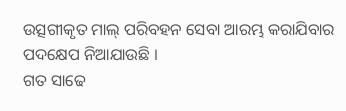ଉତ୍ସଗୀକୃତ ମାଲ୍ ପରିବହନ ସେବା ଆରମ୍ଭ କରାଯିବାର ପଦକ୍ଷେପ ନିଆଯାଉଛି ।
ଗତ ସାଢେ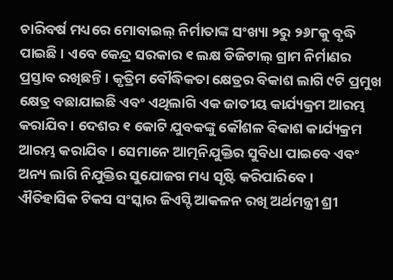ଚାରିବର୍ଷ ମଧ୍ୟରେ ମୋବାଇଲ୍ ନିର୍ମାତାଙ୍କ ସଂଖ୍ୟା ୨ରୁ ୨୬୮କୁ ବୃଦ୍ଧି ପାଇଛି । ଏବେ କେନ୍ଦ୍ର ସରକାର ୧ ଲକ୍ଷ ଡିଜିଟାଲ୍ ଗ୍ରାମ ନିର୍ମାଣର ପ୍ରସ୍ତାବ ରଖିଛନ୍ତି । କୃତ୍ରିମ ବୌଦ୍ଧିକତା କ୍ଷେତ୍ରର ବିକାଶ ଲାଗି ୯ଟି ପ୍ରମୁଖ କ୍ଷେତ୍ର ବଛାଯାଇଛି ଏବଂ ଏଥିଲାଗି ଏକ ଜାତୀୟ କାର୍ଯ୍ୟକ୍ରମ ଆରମ୍ଭ କରାଯିବ । ଦେଶର ୧ କୋଟି ଯୁବକଙ୍କୁ କୌଶଳ ବିକାଶ କାର୍ଯ୍ୟକ୍ରମ ଆରମ୍ଭ କରାଯିବ । ସେମାନେ ଆତ୍ମନିଯୁକ୍ତିର ସୁବିଧା ପାଇବେ ଏବଂ ଅନ୍ୟ ଲାଗି ନିଯୁକ୍ତିର ସୁଯୋଜଗ ମଧ୍ୟ ସୃଷ୍ଟି କରିପାରିବେ ।
ଐତିହାସିକ ଟିକସ ସଂସ୍କାର ଜିଏସ୍ଟି ଆକଳନ ରଖି ଅର୍ଥମନ୍ତ୍ରୀ ଶ୍ରୀ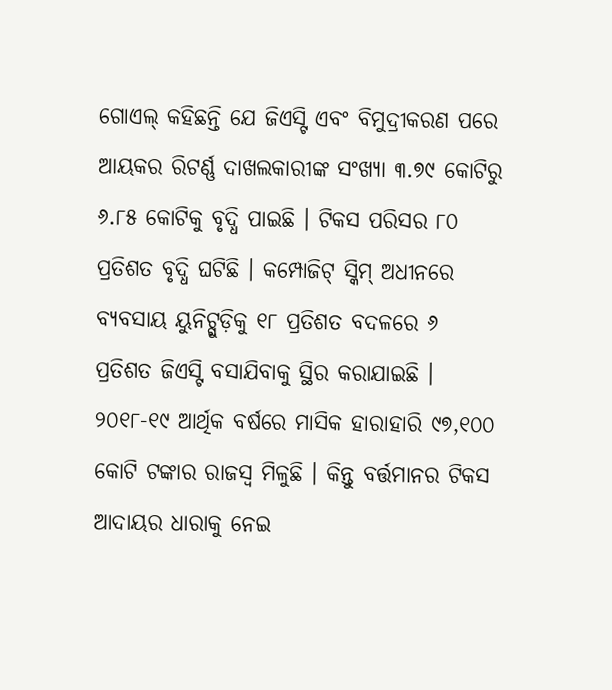ଗୋଏଲ୍ କହିଛନ୍ତି ଯେ ଜିଏସ୍ଟି ଏବଂ ବିମୁଦ୍ରୀକରଣ ପରେ ଆୟକର ରିଟର୍ଣ୍ଣ ଦାଖଲକାରୀଙ୍କ ସଂଖ୍ୟା ୩.୭୯ କୋଟିରୁ ୬.୮୫ କୋଟିକୁ ବୃଦ୍ଧି ପାଇଛି । ଟିକସ ପରିସର ୮୦ ପ୍ରତିଶତ ବୃଦ୍ଧି ଘଟିଛି । କମ୍ପୋଜିଟ୍ ସ୍କିମ୍ ଅଧୀନରେ ବ୍ୟବସାୟ ୟୁନିଟ୍ଗୁଡ଼ିକୁ ୧୮ ପ୍ରତିଶତ ବଦଳରେ ୬ ପ୍ରତିଶତ ଜିଏସ୍ଟି ବସାଯିବାକୁ ସ୍ଥିର କରାଯାଇଛି । ୨୦୧୮-୧୯ ଆର୍ଥିକ ବର୍ଷରେ ମାସିକ ହାରାହାରି ୯୭,୧୦୦ କୋଟି ଟଙ୍କାର ରାଜସ୍ଵ ମିଳୁଛି । କିନ୍ତୁ ବର୍ତ୍ତମାନର ଟିକସ ଆଦାୟର ଧାରାକୁ ନେଇ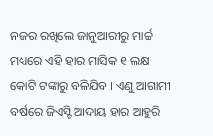ନଜର ରଖିଲେ ଜାନୁଆରୀରୁ ମାର୍ଚ୍ଚ ମଧ୍ୟରେ ଏହି ହାର ମାସିକ ୧ ଲକ୍ଷ କୋଟି ଟଙ୍କାରୁ ବଳିଯିବ । ଏଣୁ ଆଗାମୀ ବର୍ଷରେ ଜିଏସ୍ଟି ଆଦାୟ ହାର ଆହୁରି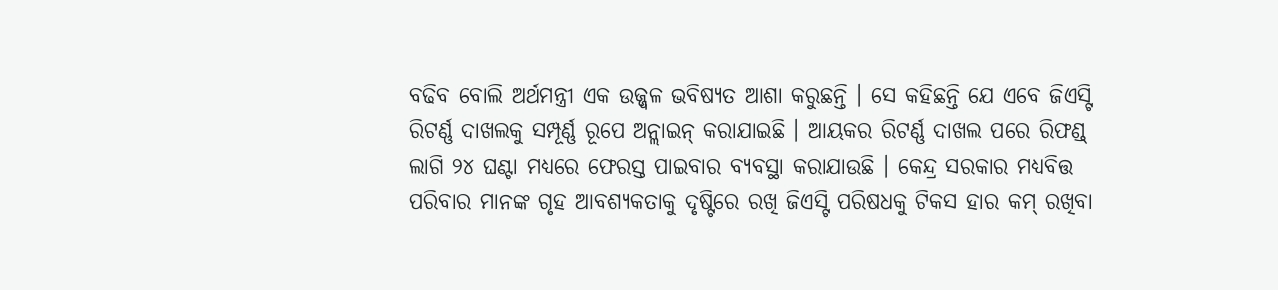ବଢିବ ବୋଲି ଅର୍ଥମନ୍ତ୍ରୀ ଏକ ଉଜ୍ଜ୍ବଳ ଭବିଷ୍ୟତ ଆଶା କରୁଛନ୍ତି । ସେ କହିଛନ୍ତି ଯେ ଏବେ ଜିଏସ୍ଟି ରିଟର୍ଣ୍ଣ ଦାଖଲକୁ ସମ୍ପୂର୍ଣ୍ଣ ରୂପେ ଅନ୍ଲାଇନ୍ କରାଯାଇଛି । ଆୟକର ରିଟର୍ଣ୍ଣ ଦାଖଲ ପରେ ରିଫଣ୍ଡ୍ ଲାଗି ୨୪ ଘଣ୍ଟା ମଧ୍ୟରେ ଫେରସ୍ତ ପାଇବାର ବ୍ୟବସ୍ଥା କରାଯାଉଛି । କେନ୍ଦ୍ର ସରକାର ମଧ୍ୟବିତ୍ତ ପରିବାର ମାନଙ୍କ ଗୃହ ଆବଶ୍ୟକତାକୁ ଦୃଷ୍ଟିରେ ରଖି ଜିଏସ୍ଟି ପରିଷଧକୁ ଟିକସ ହାର କମ୍ ରଖିବା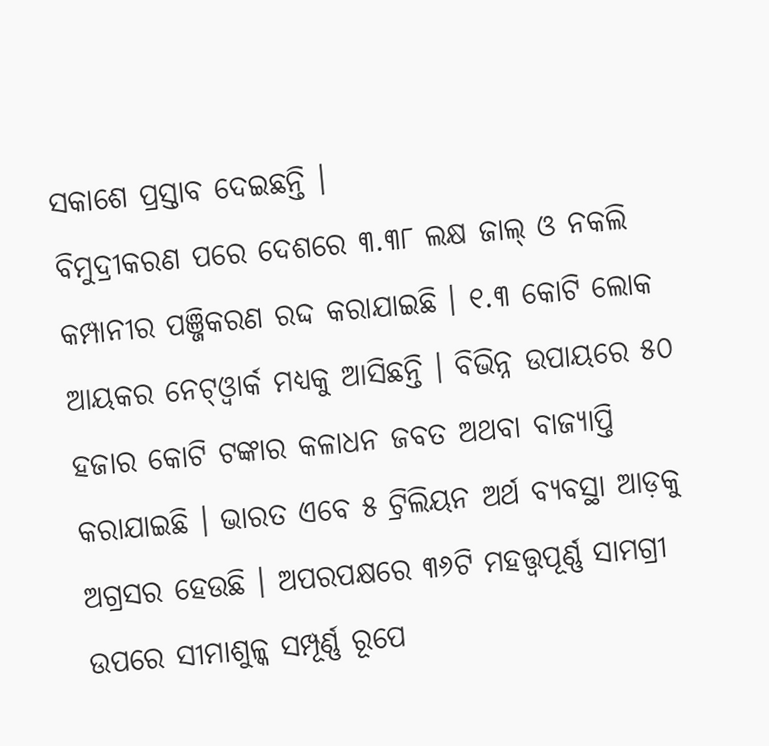ସକାଶେ ପ୍ରସ୍ତାବ ଦେଇଛନ୍ତି ।
ବିମୁଦ୍ରୀକରଣ ପରେ ଦେଶରେ ୩.୩୮ ଲକ୍ଷ ଜାଲ୍ ଓ ନକଲି କମ୍ପାନୀର ପଞ୍ଜିକରଣ ରଦ୍ଦ କରାଯାଇଛି । ୧.୩ କୋଟି ଲୋକ ଆୟକର ନେଟ୍ଓ୍ବାର୍କ ମଧ୍ୟକୁ ଆସିଛନ୍ତି । ବିଭିନ୍ନ ଉପାୟରେ ୫୦ ହଜାର କୋଟି ଟଙ୍କାର କଳାଧନ ଜବତ ଅଥବା ବାଜ୍ୟାପ୍ତି କରାଯାଇଛି । ଭାରତ ଏବେ ୫ ଟ୍ରିଲିୟନ ଅର୍ଥ ବ୍ୟବସ୍ଥା ଆଡ଼କୁ ଅଗ୍ରସର ହେଉଛି । ଅପରପକ୍ଷରେ ୩୬ଟି ମହତ୍ତ୍ବପୂର୍ଣ୍ଣ ସାମଗ୍ରୀ ଉପରେ ସୀମାଶୁଳ୍କ ସମ୍ପୂର୍ଣ୍ଣ ରୂପେ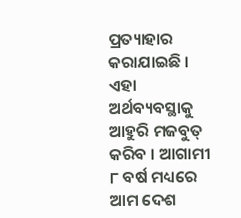ପ୍ରତ୍ୟାହାର କରାଯାଇଛି । ଏହା ଅର୍ଥବ୍ୟବସ୍ଥାକୁ ଆହୁରି ମଜବୁତ୍ କରିବ । ଆଗାମୀ ୮ ବର୍ଷ ମଧ୍ୟରେ ଆମ ଦେଶ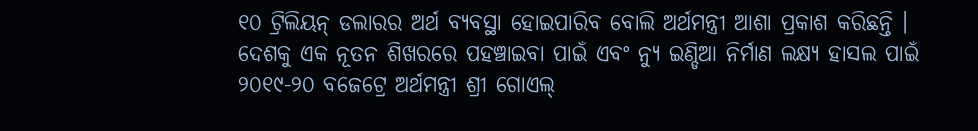୧୦ ଟ୍ରିଲିୟନ୍ ଡଲାରର ଅର୍ଥ ବ୍ୟବସ୍ଥା ହୋଇପାରିବ ବୋଲି ଅର୍ଥମନ୍ତ୍ରୀ ଆଶା ପ୍ରକାଶ କରିଛନ୍ତି ।
ଦେଶକୁ ଏକ ନୂତନ ଶିଖରରେ ପହଞ୍ଚାଇବା ପାଇଁ ଏବଂ ନ୍ୟୁ ଇଣ୍ଡିଆ ନିର୍ମାଣ ଲକ୍ଷ୍ୟ ହାସଲ ପାଇଁ ୨୦୧୯-୨୦ ବଜେଟ୍ରେ ଅର୍ଥମନ୍ତ୍ରୀ ଶ୍ରୀ ଗୋଏଲ୍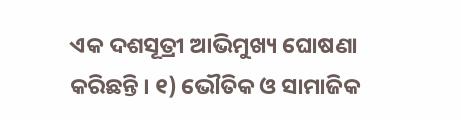ଏକ ଦଶସୂତ୍ରୀ ଆଭିମୁଖ୍ୟ ଘୋଷଣା କରିଛନ୍ତି । ୧) ଭୌତିକ ଓ ସାମାଜିକ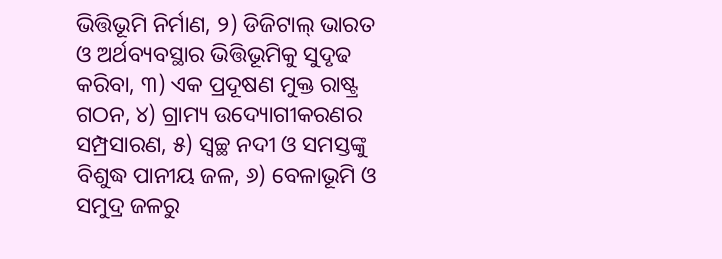ଭିତ୍ତିଭୂମି ନିର୍ମାଣ, ୨) ଡିଜିଟାଲ୍ ଭାରତ ଓ ଅର୍ଥବ୍ୟବସ୍ଥାର ଭିତ୍ତିଭୂମିକୁ ସୁଦୃଢ କରିବା, ୩) ଏକ ପ୍ରଦୂଷଣ ମୁକ୍ତ ରାଷ୍ଟ୍ର ଗଠନ, ୪) ଗ୍ରାମ୍ୟ ଉଦ୍ୟୋଗୀକରଣର ସମ୍ପ୍ରସାରଣ, ୫) ସ୍ବଚ୍ଛ ନଦୀ ଓ ସମସ୍ତଙ୍କୁ ବିଶୁଦ୍ଧ ପାନୀୟ ଜଳ, ୬) ବେଳାଭୂମି ଓ ସମୁଦ୍ର ଜଳରୁ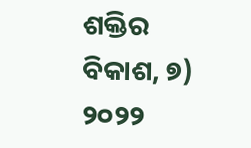ଶକ୍ତିର ବିକାଶ, ୭) ୨୦୨୨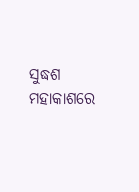ସୁଦ୍ଧଶ ମହାକାଶରେ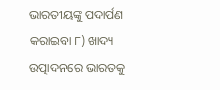ଭାରତୀୟଙ୍କୁ ପଦାର୍ପଣ କରାଇବା ୮) ଖାଦ୍ୟ ଉତ୍ପାଦନରେ ଭାରତକୁ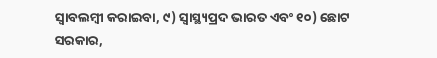ସ୍ବାବଲମ୍ବୀ କରାଇବା, ୯) ସ୍ବାସ୍ଥ୍ୟପ୍ରଦ ଭାରତ ଏବଂ ୧୦) ଛୋଟ ସରକାର,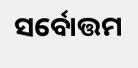ସର୍ବୋତ୍ତମ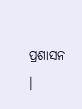ପ୍ରଶାସନ ।